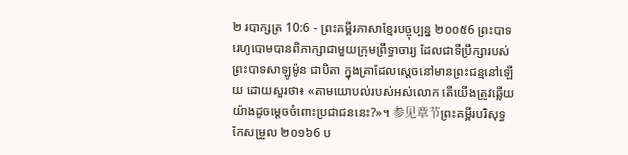២ របាក្សត្រ 10:6 - ព្រះគម្ពីរភាសាខ្មែរបច្ចុប្បន្ន ២០០៥6 ព្រះបាទរេហូបោមបានពិភាក្សាជាមួយក្រុមព្រឹទ្ធាចារ្យ ដែលជាទីប្រឹក្សារបស់ព្រះបាទសាឡូម៉ូន ជាបិតា ក្នុងគ្រាដែលស្ដេចនៅមានព្រះជន្មនៅឡើយ ដោយសួរថា៖ «តាមយោបល់របស់អស់លោក តើយើងត្រូវឆ្លើយយ៉ាងដូចម្ដេចចំពោះប្រជាជននេះ?»។ 参见章节ព្រះគម្ពីរបរិសុទ្ធកែសម្រួល ២០១៦6 ប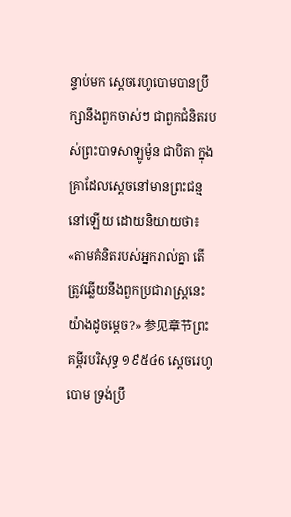ន្ទាប់មក ស្តេចរេហូបោមបានប្រឹក្សានឹងពួកចាស់ៗ ជាពួកជំនិតរបស់ព្រះបាទសាឡូម៉ូន ជាបិតា ក្នុងគ្រាដែលស្ដេចនៅមានព្រះជន្មនៅឡើយ ដោយនិយាយថា៖ «តាមគំនិតរបស់អ្នករាល់គ្នា តើត្រូវឆ្លើយនឹងពួកប្រជារាស្ត្រនេះយ៉ាងដូចម្តេច?» 参见章节ព្រះគម្ពីរបរិសុទ្ធ ១៩៥៤6 ស្តេចរេហូបោម ទ្រង់ប្រឹ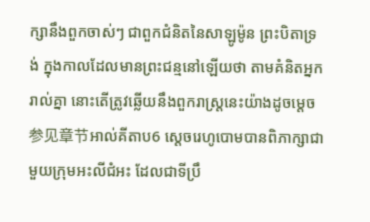ក្សានឹងពួកចាស់ៗ ជាពួកជំនិតនៃសាឡូម៉ូន ព្រះបិតាទ្រង់ ក្នុងកាលដែលមានព្រះជន្មនៅឡើយថា តាមគំនិតអ្នករាល់គ្នា នោះតើត្រូវឆ្លើយនឹងពួករាស្ត្រនេះយ៉ាងដូចម្តេច 参见章节អាល់គីតាប6 ស្តេចរេហូបោមបានពិភាក្សាជាមួយក្រុមអះលីជំអះ ដែលជាទីប្រឹ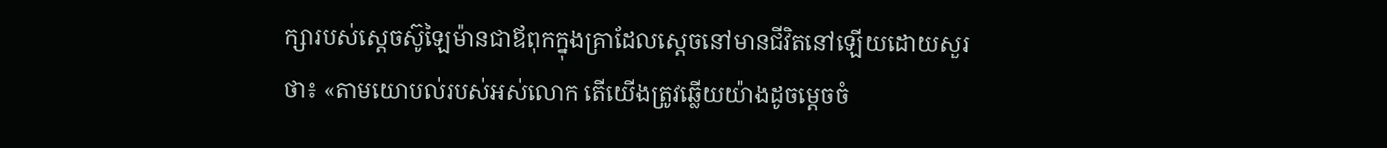ក្សារបស់ស្តេចស៊ូឡៃម៉ានជាឪពុកក្នុងគ្រាដែលស្តេចនៅមានជីវិតនៅឡើយដោយសួរថា៖ «តាមយោបល់របស់អស់លោក តើយើងត្រូវឆ្លើយយ៉ាងដូចម្តេចចំ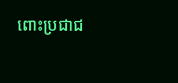ពោះប្រជាជ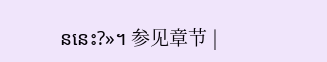ននេះ?»។ 参见章节 |